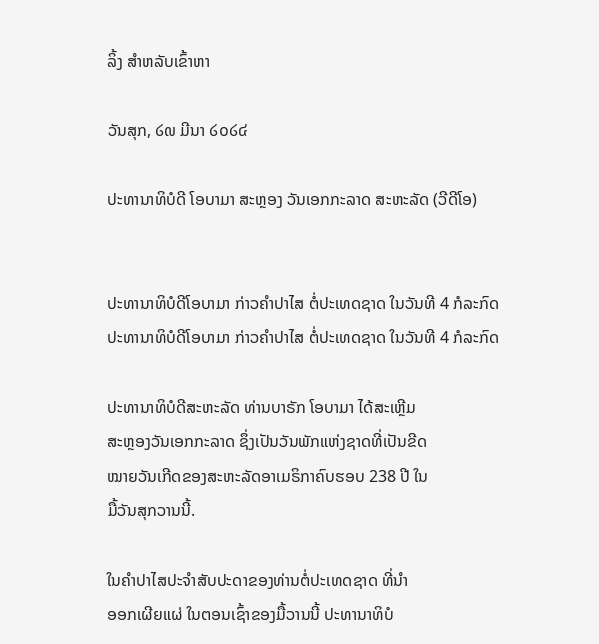ລິ້ງ ສຳຫລັບເຂົ້າຫາ

ວັນສຸກ, ໒໙ ມີນາ ໒໐໒໔

ປະທານາທິບໍດີ ໂອບາມາ ສະຫຼອງ ວັນເອກກະລາດ ສະຫະລັດ (ວີດີໂອ)


ປະທານາທິບໍດີໂອບາມາ ກ່າວຄຳປາໄສ ຕໍ່ປະເທດຊາດ ໃນວັນທີ 4 ກໍລະກົດ
ປະທານາທິບໍດີໂອບາມາ ກ່າວຄຳປາໄສ ຕໍ່ປະເທດຊາດ ໃນວັນທີ 4 ກໍລະກົດ

ປະທານາທິບໍດີສະຫະລັດ ທ່ານບາຣັກ ໂອບາມາ ໄດ້ສະເຫຼີມ
ສະຫຼອງວັນເອກກະລາດ ຊຶ່ງເປັນວັນພັກແຫ່ງຊາດທີ່ເປັນຂີດ
ໝາຍວັນເກີດຂອງສະຫະລັດອາເມຣິກາຄົບຮອບ 238 ປີ ໃນ
ມື້ວັນສຸກວານນີ້.

ໃນຄຳປາໄສປະຈຳສັບປະດາຂອງທ່ານຕໍ່ປະເທດຊາດ ທີ່ນຳ
ອອກເຜີຍແຜ່ ໃນຕອນເຊົ້າຂອງມື້ວານນີ້ ປະທານາທິບໍ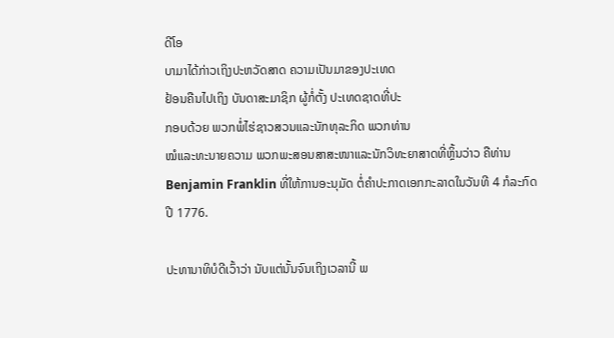ດີໂອ
ບາມາໄດ້ກ່າວເຖິງປະຫວັດສາດ ຄວາມເປັນມາຂອງປະເທດ
ຢ້ອນຄືນໄປເຖິງ ບັນດາສະມາຊິກ ຜູ້ກໍ່ຕັ້ງ ປະເທດຊາດທີ່ປະ
ກອບດ້ວຍ ພວກພໍ່ໄຮ່ຊາວສວນແລະນັກທຸລະກິດ ພວກທ່ານ
ໝໍແລະທະນາຍຄວາມ ພວກພະສອນສາສະໜາແລະນັກວິທະຍາສາດທີ່ຫຼິ້ນວ່າວ ຄືທ່ານ Benjamin Franklin ທີ່ໃຫ້ການອະນຸມັດ ຕໍ່ຄຳປະກາດເອກກະລາດໃນວັນທີ 4 ກໍລະກົດ
ປີ 1776.

ປະທານາທິບໍດີເວົ້າວ່າ ນັບແຕ່ນັ້ນຈົນເຖິງເວລານີ້ ພ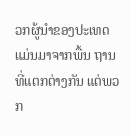ວກຜູ້ນຳຂອງປະເທດ ແມ່ນມາຈາກພື້ນ ຖານທີ່ແຕກຕ່າງກັນ ແຕ່ພວກ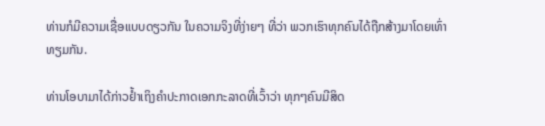ທ່ານກໍມີຄວາມເຊື່ອແບບດຽວກັນ ໃນຄວາມຈິງທີ່ງ່າຍໆ ທີ່ວ່າ ພວກເຮົາທຸກຄົນໄດ້ຖືກສ້າງມາໂດຍເທົ່າທຽມກັນ.

ທ່ານໂອບາມາໄດ້ກ່າວຢ້ຳເຖິງຄຳປະກາດເອກກະລາດທີ່ເວົ້າວ່າ ທຸກໆຄົນມີສິດ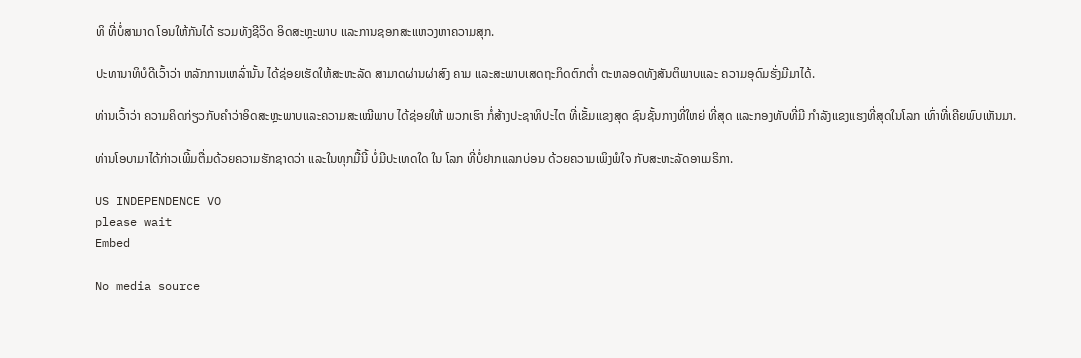ທິ ທີ່ບໍ່ສາມາດ ໂອນໃຫ້ກັນໄດ້ ຮວມທັງຊີວິດ ອິດສະຫຼະພາບ ແລະການຊອກສະແຫວງຫາຄວາມສຸກ.

ປະທານາທິບໍດີເວົ້າວ່າ ຫລັກການເຫລົ່ານັ້ນ ໄດ້ຊ່ອຍເຮັດໃຫ້ສະຫະລັດ ສາມາດຜ່ານຜ່າສົງ ຄາມ ແລະສະພາບເສດຖະກິດຕົກຕ່ຳ ຕະຫລອດທັງສັນຕິພາບແລະ ຄວາມອຸດົມຮັ່ງມີມາໄດ້.

ທ່ານເວົ້າວ່າ ຄວາມຄິດກ່ຽວກັບຄຳວ່າອິດສະຫຼະພາບແລະຄວາມສະເໝີພາບ ໄດ້ຊ່ອຍໃຫ້ ພວກເຮົາ ກໍ່ສ້າງປະຊາທິປະໄຕ ທີ່ເຂັ້ມແຂງສຸດ ຊົນຊັ້ນກາງທີ່ໃຫຍ່ ທີ່ສຸດ ແລະກອງທັບທີ່ມີ ກຳລັງແຂງແຮງທີ່ສຸດໃນໂລກ ເທົ່າທີ່ເຄີຍພົບເຫັນມາ.

ທ່ານໂອບາມາໄດ້ກ່າວເພີ້ມຕື່ມດ້ວຍຄວາມຮັກຊາດວ່າ ແລະໃນທຸກມື້ນີ້ ບໍ່ມີປະເທດໃດ ໃນ ໂລກ ທີ່ບໍ່ຢາກແລກບ່ອນ ດ້ວຍຄວາມເພິງພໍໃຈ ກັບສະຫະລັດອາເມຣິກາ.

US INDEPENDENCE VO
please wait
Embed

No media source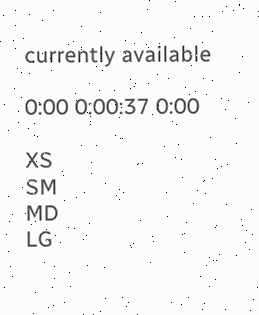currently available

0:00 0:00:37 0:00

XS
SM
MD
LG